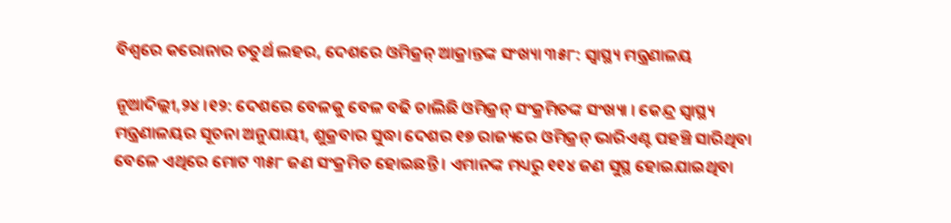ବିଶ୍ୱରେ କରୋନାର ଚତୁର୍ଥ ଲହର, ଦେଶରେ ଓମିକ୍ରନ୍ ଆକ୍ରାନ୍ତଙ୍କ ସଂଖ୍ୟା ୩୫୮: ସ୍ୱାସ୍ଥ୍ୟ ମନ୍ତ୍ରଣାଳୟ

ନୂଆଦିଲ୍ଲୀ,୨୪ ।୧୨: ଦେଶରେ ବେଳକୁ ବେଳ ବଢି ଚାଲିଛି ଓମିକ୍ରନ୍ ସଂକ୍ରମିତଙ୍କ ସଂଖ୍ୟା । କେନ୍ଦ୍ର ସ୍ୱାସ୍ଥ୍ୟ ମନ୍ତ୍ରଣାଳୟର ସୂଚନା ଅନୁଯାୟୀ, ଶୁକ୍ରବାର ସୁଦ୍ଧା ଦେଶର ୧୭ ରାଜ୍ୟରେ ଓମିକ୍ରନ୍ ଭାରିଏଣ୍ଟ ପହଞ୍ଚି ସାରିଥିବା ବେଳେ ଏଥିରେ ମୋଟ ୩୫୮ ଜଣ ସଂକ୍ରମିତ ହୋଇଛନ୍ତି । ଏମାନଙ୍କ ମଧ୍ୟରୁ ୧୧୪ ଜଣ ସୁସ୍ଥ ହୋଇଯାଇଥିବା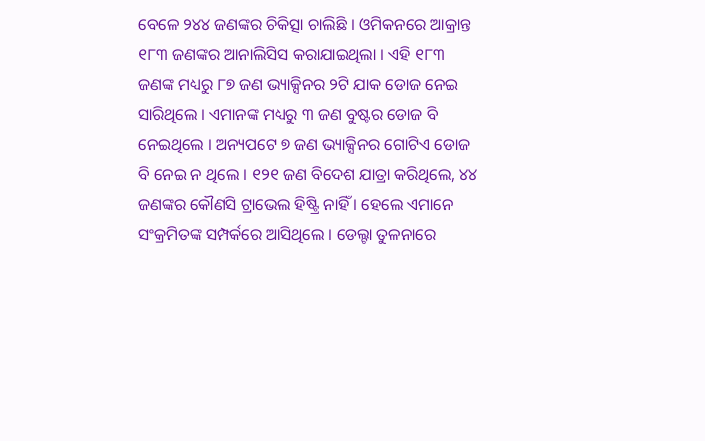ବେଳେ ୨୪୪ ଜଣଙ୍କର ଚିକିତ୍ସା ଚାଲିଛି । ଓମିକନରେ ଆକ୍ରାନ୍ତ ୧୮୩ ଜଣଙ୍କର ଆନାଲିସିସ କରାଯାଇଥିଲା । ଏହି ୧୮୩ ଜଣଙ୍କ ମଧ୍ୟରୁ ୮୭ ଜଣ ଭ୍ୟାକ୍ସିନର ୨ଟି ଯାକ ଡୋଜ ନେଇ ସାରିଥିଲେ । ଏମାନଙ୍କ ମଧ୍ୟରୁ ୩ ଜଣ ବୁଷ୍ଟର ଡୋଜ ବି ନେଇଥିଲେ । ଅନ୍ୟପଟେ ୭ ଜଣ ଭ୍ୟାକ୍ସିନର ଗୋଟିଏ ଡୋଜ ବି ନେଇ ନ ଥିଲେ । ୧୨୧ ଜଣ ବିଦେଶ ଯାତ୍ରା କରିଥିଲେ, ୪୪ ଜଣଙ୍କର କୌଣସି ଟ୍ରାଭେଲ ହିଷ୍ଟ୍ରି ନାହିଁ । ହେଲେ ଏମାନେ ସଂକ୍ରମିତଙ୍କ ସମ୍ପର୍କରେ ଆସିଥିଲେ । ଡେଲ୍ଟା ତୁଳନାରେ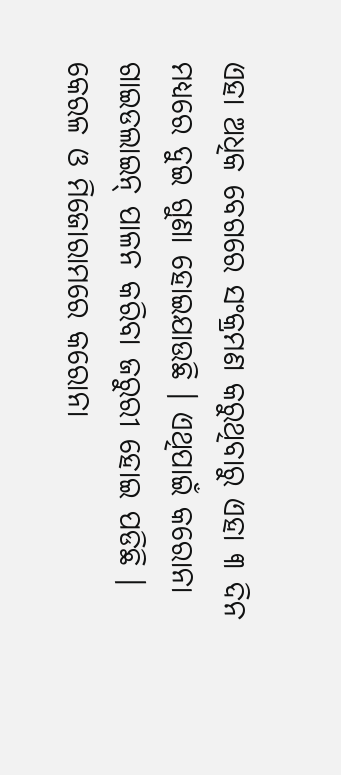ଏହା ଅଧିକ ବେଗରେ ସଂକ୍ରମଣ କରୁଥିବାରୁ ଏହା ୩ ଦିନ ମଧ୍ୟରେ ଦୁଇ ଗୁଣା ହୋଇଯାଉଛି । ଏଥିପାଇଁ କରୋନା ଗାଇଡଲାଇନ୍ ପାଳନ କରିବା ଜରୁରୀ ହୋଇ ପଡିଛି । କେରଳ ଓ ମିଜୋରାମରେ କରୋନା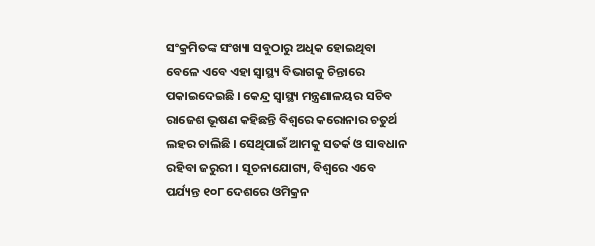ସଂକ୍ରମିତଙ୍କ ସଂଖ୍ୟା ସବୁଠାରୁ ଅଧିକ ହୋଇଥିବା ବେଳେ ଏବେ ଏହା ସ୍ୱାସ୍ଥ୍ୟ ବିଭାଗକୁ ଚିନ୍ତାରେ ପକାଇଦେଇଛି । କେନ୍ଦ୍ର ସ୍ୱାସ୍ଥ୍ୟ ମନ୍ତ୍ରଣାଳୟର ସଚିବ ରାଜେଶ ଭୂଷଣ କହିଛନ୍ତି ବିଶ୍ୱରେ କରୋନାର ଚତୁର୍ଥ ଲହର ଚାଲିଛି । ସେଥିପାଇଁ ଆମକୁ ସତର୍କ ଓ ସାବଧାନ ରହିବା ଜରୁରୀ । ସୂଚନାଯୋଗ୍ୟ, ବିଶ୍ୱରେ ଏବେ ପର୍ଯ୍ୟନ୍ତ ୧୦୮ ଦେଶରେ ଓମିକ୍ରନ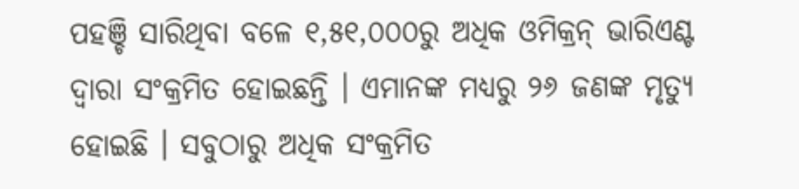ପହଞ୍ଚି ସାରିଥିବା ବଳେ ୧,୫୧,୦୦୦ରୁ ଅଧିକ ଓମିକ୍ରନ୍ ଭାରିଏଣ୍ଟ ଦ୍ୱାରା ସଂକ୍ରମିତ ହୋଇଛନ୍ତି । ଏମାନଙ୍କ ମଧ୍ୟରୁ ୨୬ ଜଣଙ୍କ ମୃତ୍ୟୁ ହୋଇଛି । ସବୁଠାରୁ ଅଧିକ ସଂକ୍ରମିତ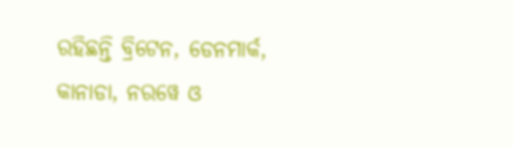ରହିଛନ୍ତି ବ୍ରିଟେନ, ଡେନମାର୍କ, କାନାଡା, ନରୱେ ଓ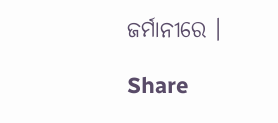ଜର୍ମାନୀରେ ।

Share